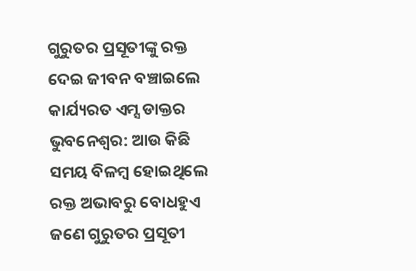ଗୁରୁତର ପ୍ରସୂତୀଙ୍କୁ ରକ୍ତ ଦେଇ ଜୀବନ ବଞ୍ଚାଇଲେ କାର୍ଯ୍ୟରତ ଏମ୍ସ ଡାକ୍ତର
ଭୁବନେଶ୍ବର: ଆଉ କିଛି ସମୟ ବିଳମ୍ବ ହୋଇଥିଲେ ରକ୍ତ ଅଭାବରୁ ବୋଧହୁଏ ଜଣେ ଗୁରୁତର ପ୍ରସୂତୀ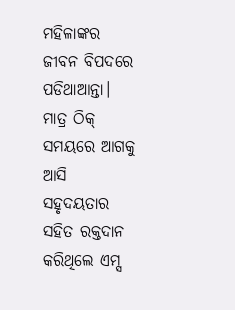ମହିଳାଙ୍କର ଜୀବନ ବିପଦରେ ପଡିଥାଆନ୍ତା। ମାତ୍ର ଠିକ୍ ସମୟରେ ଆଗକୁ ଆସି ସହୃଦୟତାର ସହିତ ରକ୍ତଦାନ କରିଥିଲେ ଏମ୍ସ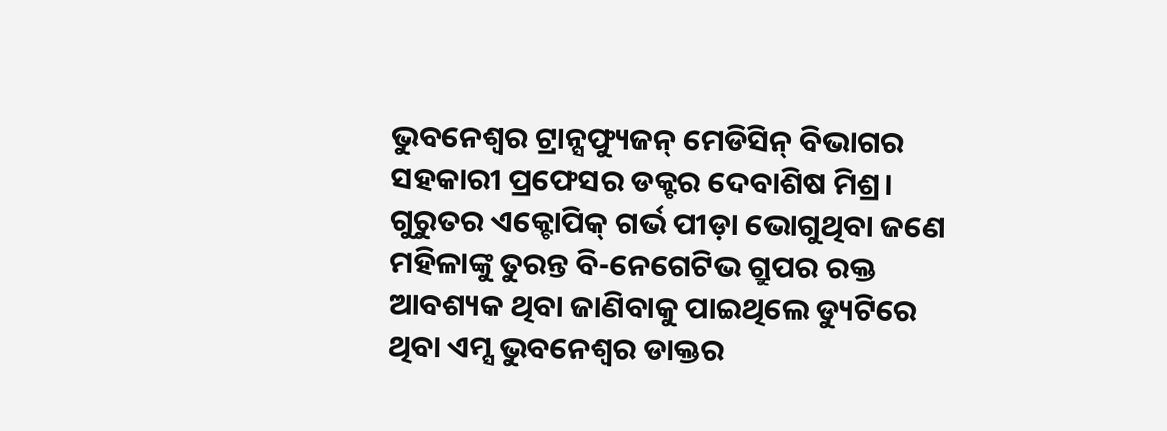ଭୁବନେଶ୍ବର ଟ୍ରାନ୍ସଫ୍ୟୁଜନ୍ ମେଡିସିନ୍ ବିଭାଗର ସହକାରୀ ପ୍ରଫେସର ଡକ୍ଟର ଦେବାଶିଷ ମିଶ୍ର।
ଗୁରୁତର ଏକ୍ଟୋପିକ୍ ଗର୍ଭ ପୀଡ଼ା ଭୋଗୁଥିବା ଜଣେ ମହିଳାଙ୍କୁ ତୁରନ୍ତ ବି-ନେଗେଟିଭ ଗ୍ରୁପର ରକ୍ତ ଆବଶ୍ୟକ ଥିବା ଜାଣିବାକୁ ପାଇଥିଲେ ଡ୍ୟୁଟିରେ ଥିବା ଏମ୍ସ ଭୁବନେଶ୍ବର ଡାକ୍ତର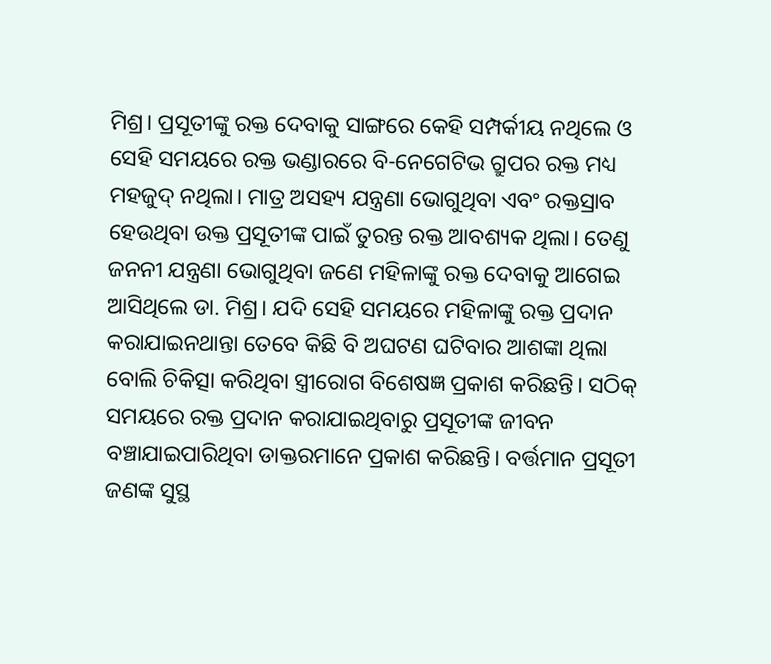ମିଶ୍ର। ପ୍ରସୂତୀଙ୍କୁ ରକ୍ତ ଦେବାକୁ ସାଙ୍ଗରେ କେହି ସମ୍ପର୍କୀୟ ନଥିଲେ ଓ ସେହି ସମୟରେ ରକ୍ତ ଭଣ୍ଡାରରେ ବି-ନେଗେଟିଭ ଗ୍ରୁପର ରକ୍ତ ମଧ୍ୟ ମହଜୁଦ୍ ନଥିଲା। ମାତ୍ର ଅସହ୍ୟ ଯନ୍ତ୍ରଣା ଭୋଗୁଥିବା ଏବଂ ରକ୍ତସ୍ରାବ ହେଉଥିବା ଉକ୍ତ ପ୍ରସୂତୀଙ୍କ ପାଇଁ ତୁରନ୍ତ ରକ୍ତ ଆବଶ୍ୟକ ଥିଲା। ତେଣୁ ଜନନୀ ଯନ୍ତ୍ରଣା ଭୋଗୁଥିବା ଜଣେ ମହିଳାଙ୍କୁ ରକ୍ତ ଦେବାକୁ ଆଗେଇ ଆସିଥିଲେ ଡା. ମିଶ୍ର। ଯଦି ସେହି ସମୟରେ ମହିଳାଙ୍କୁ ରକ୍ତ ପ୍ରଦାନ କରାଯାଇନଥାନ୍ତା ତେବେ କିଛି ବି ଅଘଟଣ ଘଟିବାର ଆଶଙ୍କା ଥିଲା ବୋଲି ଚିକିତ୍ସା କରିଥିବା ସ୍ତ୍ରୀରୋଗ ବିଶେଷଜ୍ଞ ପ୍ରକାଶ କରିଛନ୍ତି। ସଠିକ୍ ସମୟରେ ରକ୍ତ ପ୍ରଦାନ କରାଯାଇଥିବାରୁ ପ୍ରସୂତୀଙ୍କ ଜୀବନ ବଞ୍ଚାଯାଇପାରିଥିବା ଡାକ୍ତରମାନେ ପ୍ରକାଶ କରିଛନ୍ତି। ବର୍ତ୍ତମାନ ପ୍ରସୂତୀ ଜଣଙ୍କ ସୁସ୍ଥ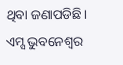ଥିବା ଜଣାପଡିଛି।
ଏମ୍ସ ଭୁବନେଶ୍ୱର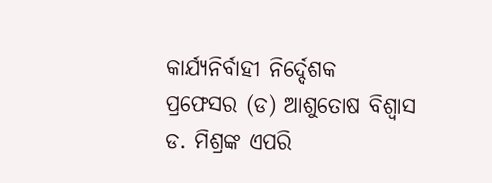କାର୍ଯ୍ୟନିର୍ବାହୀ ନିର୍ଦ୍ଦେଶକ ପ୍ରଫେସର (ଡ) ଆଶୁତୋଷ ବିଶ୍ୱାସ ଡ. ମିଶ୍ରଙ୍କ ଏପରି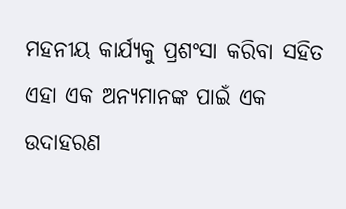ମହନୀୟ କାର୍ଯ୍ୟକୁ ପ୍ରଶଂସା କରିବା ସହିତ ଏହା ଏକ ଅନ୍ୟମାନଙ୍କ ପାଇଁ ଏକ ଉଦାହରଣ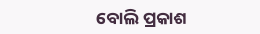ବୋଲି ପ୍ରକାଶ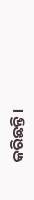କରିଛନ୍ତି।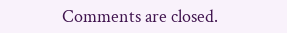Comments are closed.